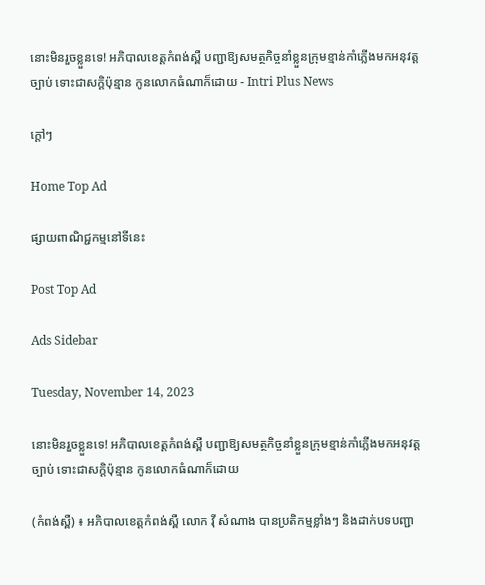នោះមិនរួចខ្លួនទេ! អភិបាលខេត្តកំពង់ស្ពឺ បញ្ជាឱ្យសមត្ថកិច្ចនាំខ្លួនក្រុមខ្មាន់កាំភ្លើងមកអនុវត្តច្បាប់ ទោះជាសក្តិប៉ុន្មាន កូនលោកធំណាក៏ដោយ - Intri Plus News

ក្ដៅៗ

Home Top Ad

ផ្សាយពាណិជ្ជកម្មនៅទីនេះ

Post Top Ad

Ads Sidebar

Tuesday, November 14, 2023

នោះមិនរួចខ្លួនទេ! អភិបាលខេត្តកំពង់ស្ពឺ បញ្ជាឱ្យសមត្ថកិច្ចនាំខ្លួនក្រុមខ្មាន់កាំភ្លើងមកអនុវត្តច្បាប់ ទោះជាសក្តិប៉ុន្មាន កូនលោកធំណាក៏ដោយ

(កំពង់ស្ពឺ) ៖ អភិបាលខេត្តកំពង់ស្ពឺ លោក វ៉ី សំណាង បានប្រតិកម្មខ្លាំងៗ និងដាក់បទបញ្ជា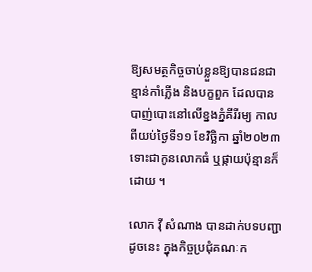ឱ្យសមត្ថកិច្ចចាប់ខ្លួនឱ្យបានជនជាខ្មាន់កាំភ្លើង និងបក្ខពួក ដែលបានបាញ់បោះនៅលើខ្នងភ្នំគីរីរម្យ កាលពីយប់ថ្ងៃទី១១ ខែវិច្ឆិកា ឆ្នាំ២០២៣ ទោះជាកូនលោកធំ ឬផ្កាយប៉ុន្មានក៏ដោយ ។

លោក វ៉ី សំណាង បានដាក់បទបញ្ជាដូចនេះ ក្នុងកិច្ចប្រជុំគណៈក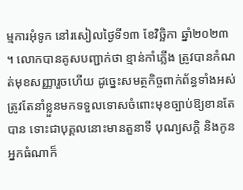ម្មការអុំទូក នៅរសៀលថ្ងៃទី១៣ ខែវិច្ឆិកា ឆ្នាំ២០២៣ ។ លោកបានគូសបញ្ជាក់ថា ខ្មាន់កាំភ្លើង ត្រូវបានកំណត់មុខសញ្ញារួចហើយ ដូច្នេះសមត្ថកិច្ចពាក់ព័ន្ធទាំងអស់ ត្រូវតែនាំខ្លួនមកទទួលទោសចំពោះមុខច្បាប់ឱ្យខានតែបាន ទោះជាបុគ្គលនោះមានតួនាទី បុណ្យសក្តិ និងកូនអ្នកធំណាក៏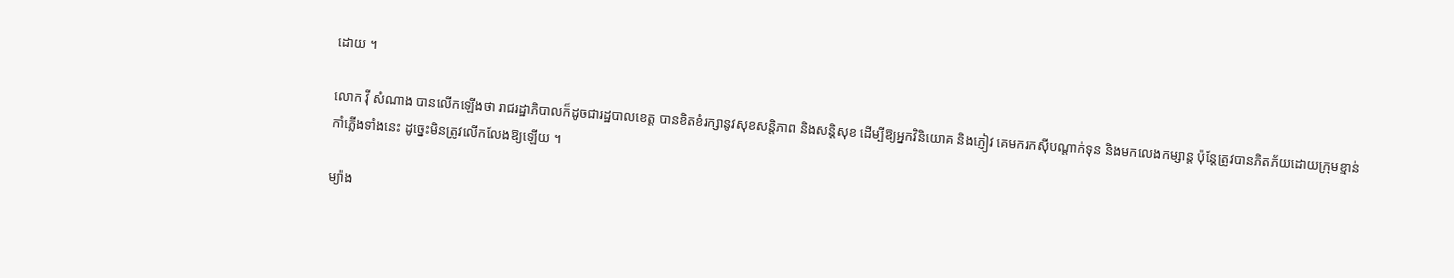ដោយ ។

លោក វ៉ី សំណាង បានលើកឡើងថា រាជរដ្ឋាភិបាលក៏ដូចជារដ្ឋបាលខេត្ត បានខិតខំរក្សានូវសុខសន្តិភាព និងសន្តិសុខ ដើម្បីឱ្យអ្នកវិនិយោគ និងភ្ញៀវ គេមករកស៊ីបណ្តាក់ទុន និងមកលេងកម្សាន្ត ប៉ុន្តែត្រូវបានភិតភ័យដោយក្រុមខ្មាន់កាំភ្លើងទាំងនេះ ដូច្នេះមិនត្រូវលើកលែងឱ្យឡើយ ។

ម្យ៉ាង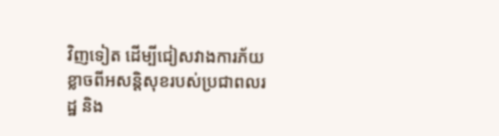វិញទៀត ដើម្បីជៀសវាងការភ័យខ្លាចពីអសន្តិសុខរបស់ប្រជាពលរដ្ឋ និង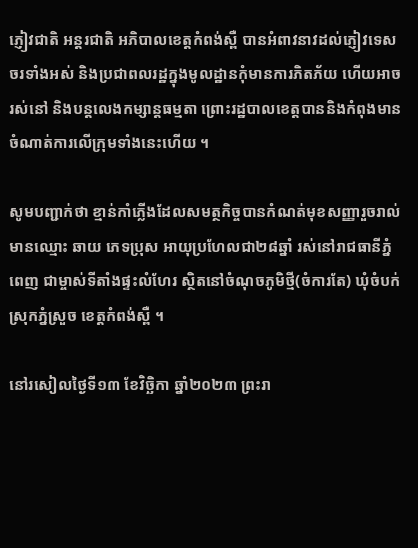ភ្ញៀវជាតិ អន្តរជាតិ អភិបាលខេត្តកំពង់ស្ពឺ បានអំពាវនាវដល់ភ្ញៀវទេសចរទាំងអស់ និងប្រជាពលរដ្ឋក្នុងមូលដ្ឋានកុំមានការភិតភ័យ ហើយអាចរស់នៅ និងបន្តលេងកម្សាន្តធម្មតា ព្រោះរដ្ឋបាលខេត្តបាននិងកំពុងមានចំណាត់ការលើក្រុមទាំងនេះហើយ ។

សូមបញ្ជាក់ថា ខ្មាន់កាំភ្លើងដែលសមត្ថកិច្ចបានកំណត់មុខសញ្ញារួចរាល់ មានឈ្មោះ ឆាយ ភេទប្រុស អាយុប្រហែលជា២៨ឆ្នាំ រស់នៅរាជធានីភ្នំពេញ ជាម្ចាស់ទីតាំងផ្ទះលំហែរ ស្ថិតនៅចំណុចភូមិថ្មី(ចំការតែ) ឃុំចំបក់ ស្រុកភ្នំស្រួច ខេត្តកំពង់ស្ពឺ ។

នៅរសៀលថ្ងៃទី១៣ ខែវិច្ឆិកា ឆ្នាំ២០២៣ ព្រះរា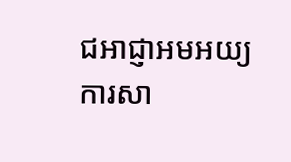ជអាជ្ញាអមអយ្យការសា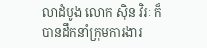លាដំបូង លោក ស៊ិន វិរៈ ក៏បានដឹកនាំក្រុមការងារ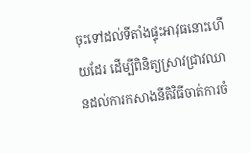ចុះទៅដល់ទីតាំងផ្ទុះអាវុធនោះហើយដែរ ដើម្បីពិនិត្យស្រាវជ្រាវឈានដល់ការកសាងនីតិវិធីចាត់ការចំ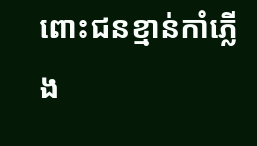ពោះជនខ្មាន់កាំភ្លើង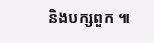និងបក្សពួក ៕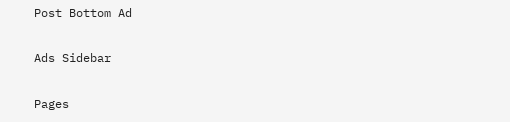Post Bottom Ad

Ads Sidebar

Pages